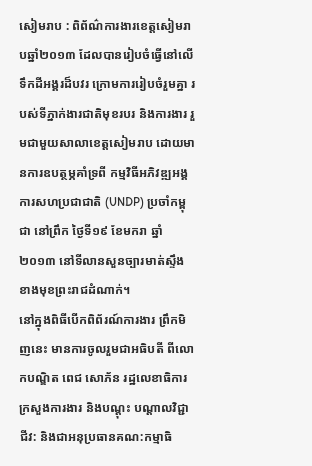សៀមរាប : ពិព័ណ៌ការងារខេត្តសៀមរាបឆ្នាំ២០១៣ ដែលបានរៀបចំធ្វើនៅលើទឹកដីអង្គរដ៏បវរ ក្រោមការរៀបចំរួមគ្នា របស់ទីភ្នាក់ងារជាតិមុខរបរ និងការងារ រួមជាមួយសាលាខេត្តសៀមរាប ដោយមានការឧបត្ថម្ភគាំទ្រពី កម្មវិធីអភិវឌ្ឍអង្គការសហប្រជាជាតិ (UNDP) ប្រចាំកម្ពុជា នៅព្រឹក ថ្ងៃទី១៩ ខែមករា ឆ្នាំ២០១៣ នៅទីលានសួនច្បារមាត់ស្ទឹង ខាងមុខព្រះរាជដំណាក់។
នៅក្នុងពិធីបើកពិព័រណ៍ការងារ ព្រឹកមិញនេះ មានការចូលរួមជាអធិបតី ពីលោកបណ្ឌិត ពេជ សោភ័ន រដ្ឋលេខាធិការក្រសួងការងារ និងបណ្ដុះ បណ្ដាលវិជ្ជាជីវ: និងជាអនុប្រធានគណ:កម្មាធិ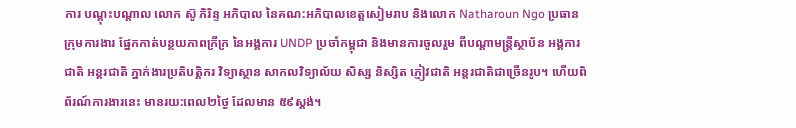ការ បណ្ដុះបណ្ដាល លោក ស៊ូ ភិរិន្ទ អភិបាល នៃគណ:អភិបាលខេត្តសៀមរាប និងលោក Natharoun Ngo ប្រធានក្រុមការងារ ផ្នែកកាត់បន្ថយភាពក្រីក្រ នៃអង្គការ UNDP ប្រចាំកម្ពុជា និងមានការចូលរួម ពីបណ្ដាមន្ត្រីស្ថាប័ន អង្គការជាតិ អន្តរជាតិ ភ្នាក់ងារប្រតិបត្តិករ វិទ្យាស្ថាន សាកលវិទ្យាល័យ សិស្ស និស្សិត ភ្ញៀវជាតិ អន្តរជាតិជាច្រើនរូប។ ហើយពិព័រណ៍ការងារនេះ មានរយ:ពេល២ថ្ងៃ ដែលមាន ៥៩ស្ដង់។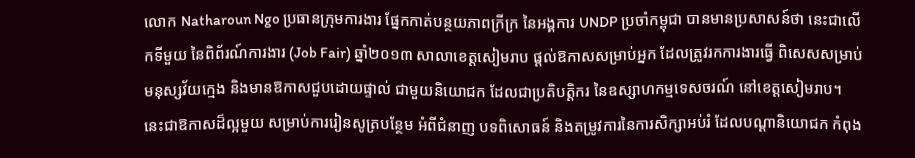លោក Natharoun Ngo ប្រធានក្រុមការងារ ផ្នែកកាត់បន្ថយភាពក្រីក្រ នៃអង្គការ UNDP ប្រចាំកម្ពុជា បានមានប្រសាសន៍ថា នេះជាលើកទីមួយ នៃពិព័រណ៍ការងារ (Job Fair) ឆ្នាំ២០១៣ សាលាខេត្តសៀមរាប ផ្ដល់ឱកាសសម្រាប់អ្នក ដែលត្រូវរកការងារធ្វើ ពិសេសសម្រាប់មនុស្សវ័យក្មេង និងមានឱកាសជួបដោយផ្ទាល់ ជាមួយនិយោជក ដែលជាប្រតិបត្តិករ នៃឧស្សាហកម្មទេសចរណ៍ នៅខេត្តសៀមរាប។
នេះជាឱកាសដ៏ល្អមួយ សម្រាប់ការរៀនសូត្របន្ថែម អំពីជំនាញ បទពិសោធន៍ និងតម្រូវការនៃការសិក្សាអប់រំ ដែលបណ្ដានិយោជក កំពុង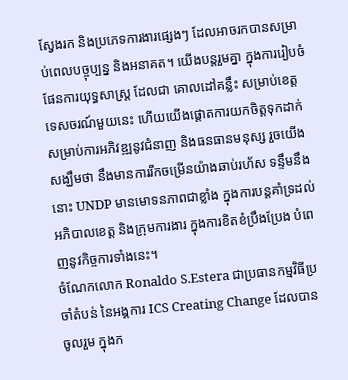ស្វែងរក និងប្រភេទការងារផ្សេងៗ ដែលអាចរកបានសម្រាប់ពេលបច្ចុប្បន្ន និងអនាគត។ យើងបន្តរួមគ្នា ក្នុងការរៀបចំផែនការយុទ្ធសាស្ត្រ ដែលជា គោលដៅគន្លឹះ សម្រាប់ខេត្តទេសចរណ៍មួយនេះ ហើយយើងផ្ដោតការយកចិត្តទុកដាក់ សម្រាប់ការអភិវឌ្ឍនូវជំនាញ និងធនធានមនុស្ស រួចយើង សង្ឃឹមថា នឹងមានការរីកចម្រើនយ៉ាងឆាប់រហ័ស ទន្ទឹមនឹងនោះ UNDP មានមោទនភាពជាខ្លាំង ក្នុងការបន្តគាំទ្រដល់ អភិបាលខេត្ត និងក្រុមការងារ ក្នុងការខិតខំប្រឹងប្រែង បំពេញនូវកិច្ចការទាំងនេះ។
ចំណែកលោក Ronaldo S.Estera ជាប្រធានកម្មវិធីប្រចាំតំបន់ នៃអង្គការ ICS Creating Change ដែលបានចូលរួម ក្នុងក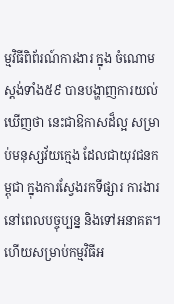ម្មវិធីពិព័រណ៍ការងារ ក្នុង ចំណោមស្ដង់ទាំង៥៩ បានបង្ហាញការយល់ឃើញថា នេះជាឱកាសដ៏ល្អ សម្រាប់មនុស្សវ័យក្មេង ដែលជាយុវជនកម្ពុជា ក្នុងការស្វែងរកទីផ្សារ ការងារនៅពេលបច្ចុប្បន្ន និងទៅអនាគត។ ហើយសម្រាប់កម្មវិធីអ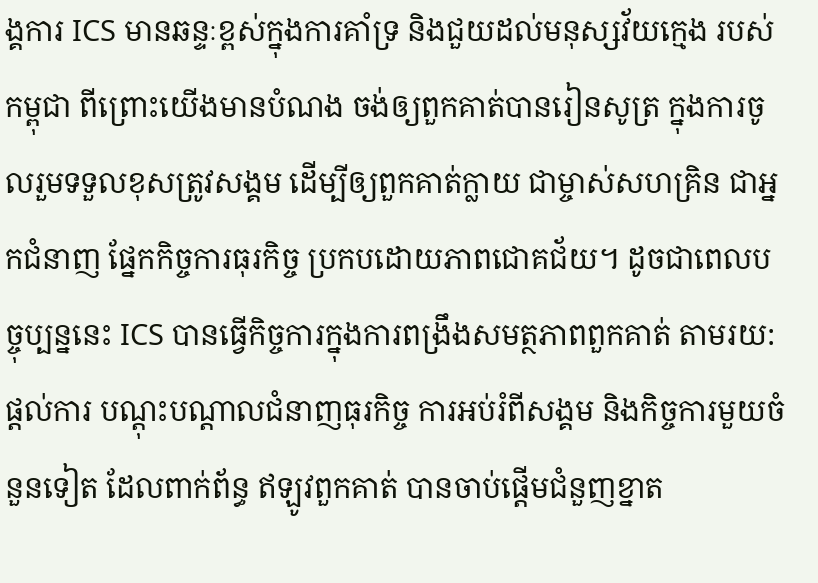ង្គការ ICS មានឆន្ទៈខ្ពស់ក្នុងការគាំទ្រ និងជួយដល់មនុស្សវ័យក្មេង របស់កម្ពុជា ពីព្រោះយើងមានបំណង ចង់ឲ្យពួកគាត់បានរៀនសូត្រ ក្នុងការចូលរួមទទួលខុសត្រូវសង្គម ដើម្បីឲ្យពួកគាត់ក្លាយ ជាម្ចាស់សហគ្រិន ជាអ្នកជំនាញ ផ្នែកកិច្ចការធុរកិច្ច ប្រកបដោយភាពជោគជ័យ។ ដូចជាពេលបច្ចុប្បន្ននេះ ICS បានធ្វើកិច្ចការក្នុងការពង្រឹងសមត្ថភាពពួកគាត់ តាមរយ:ផ្ដល់ការ បណ្ដុះបណ្ដាលជំនាញធុរកិច្ច ការអប់រំពីសង្គម និងកិច្ចការមួយចំនួនទៀត ដែលពាក់ព័ន្ធ ឥឡូវពួកគាត់ បានចាប់ផ្ដើមជំនួញខ្នាត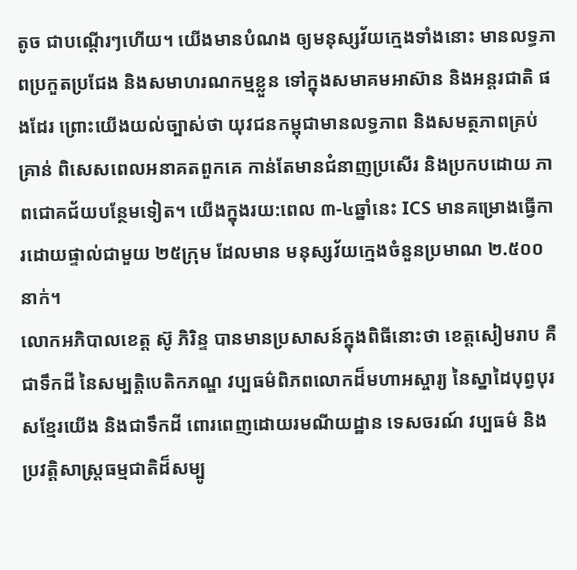តូច ជាបណ្ដើរៗហើយ។ យើងមានបំណង ឲ្យមនុស្សវ័យក្មេងទាំងនោះ មានលទ្ធភាពប្រកួតប្រជែង និងសមាហរណកម្មខ្លួន ទៅក្នុងសមាគមអាស៊ាន និងអន្តរជាតិ ផងដែរ ព្រោះយើងយល់ច្បាស់ថា យុវជនកម្ពុជាមានលទ្ធភាព និងសមត្ថភាពគ្រប់គ្រាន់ ពិសេសពេលអនាគតពួកគេ កាន់តែមានជំនាញប្រសើរ និងប្រកបដោយ ភាពជោគជ័យបន្ថែមទៀត។ យើងក្នុងរយ:ពេល ៣-៤ឆ្នាំនេះ ICS មានគម្រោងធ្វើការដោយផ្ទាល់ជាមួយ ២៥ក្រុម ដែលមាន មនុស្សវ័យក្មេងចំនួនប្រមាណ ២.៥០០នាក់។
លោកអភិបាលខេត្ត ស៊ូ ភិរិន្ទ បានមានប្រសាសន៍ក្នុងពិធីនោះថា ខេត្តសៀមរាប គឺជាទឹកដី នៃសម្បត្តិបេតិកភណ្ឌ វប្បធម៌ពិភពលោកដ៏មហាអស្ចារ្យ នៃស្នាដៃបុព្វបុរសខ្មែរយើង និងជាទឹកដី ពោរពេញដោយរមណីយដ្ឋាន ទេសចរណ៍ វប្បធម៌ និងប្រវត្តិសាស្ត្រធម្មជាតិដ៏សម្បូ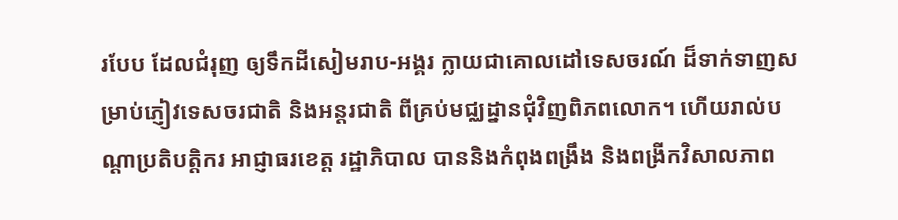របែប ដែលជំរុញ ឲ្យទឹកដីសៀមរាប-អង្គរ ក្លាយជាគោលដៅទេសចរណ៍ ដ៏ទាក់ទាញសម្រាប់ភ្ញៀវទេសចរជាតិ និងអន្តរជាតិ ពីគ្រប់មជ្ឈដ្នានជុំវិញពិភពលោក។ ហើយរាល់បណ្ដាប្រតិបត្តិករ អាជ្ញាធរខេត្ត រដ្ឋាភិបាល បាននិងកំពុងពង្រឹង និងពង្រីកវិសាលភាព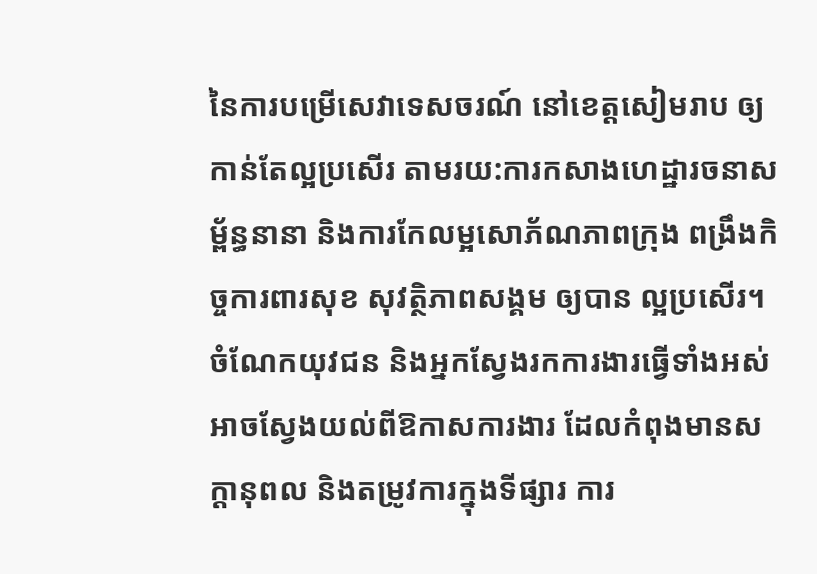នៃការបម្រើសេវាទេសចរណ៍ នៅខេត្តសៀមរាប ឲ្យកាន់តែល្អប្រសើរ តាមរយ:ការកសាងហេដ្ឋារចនាសម្ព័ន្ធនានា និងការកែលម្អសោភ័ណភាពក្រុង ពង្រឹងកិច្ចការពារសុខ សុវត្ថិភាពសង្គម ឲ្យបាន ល្អប្រសើរ។ ចំណែកយុវជន និងអ្នកស្វែងរកការងារធ្វើទាំងអស់ អាចស្វែងយល់ពីឱកាសការងារ ដែលកំពុងមានសក្ដានុពល និងតម្រូវការក្នុងទីផ្សារ ការ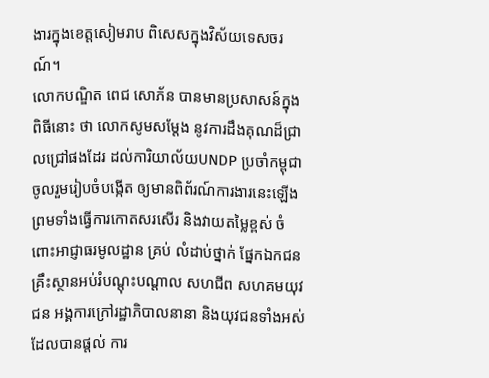ងារក្នុងខេត្តសៀមរាប ពិសេសក្នុងវិស័យទេសចរណ៍។
លោកបណ្ឌិត ពេជ សោភ័ន បានមានប្រសាសន៍ក្នុងពិធីនោះ ថា លោកសូមសម្ដែង នូវការដឹងគុណដ៏ជ្រាលជ្រៅផងដែរ ដល់ការិយាល័យUNDP ប្រចាំកម្ពុជា ចូលរួមរៀបចំបង្កើត ឲ្យមានពិព័រណ៍ការងារនេះឡើង ព្រមទាំងធ្វើការកោតសរសើរ និងវាយតម្លៃខ្ពស់ ចំពោះអាជ្ញាធរមូលដ្ឋាន គ្រប់ លំដាប់ថ្នាក់ ផ្នែកឯកជន គ្រឹះស្ថានអប់រំបណ្ដុះបណ្ដាល សហជីព សហគមយុវជន អង្គការក្រៅរដ្ឋាភិបាលនានា និងយុវជនទាំងអស់ ដែលបានផ្ដល់ ការ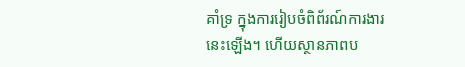គាំទ្រ ក្នុងការរៀបចំពិព័រណ៍ការងារនេះឡើង។ ហើយស្ថានភាពប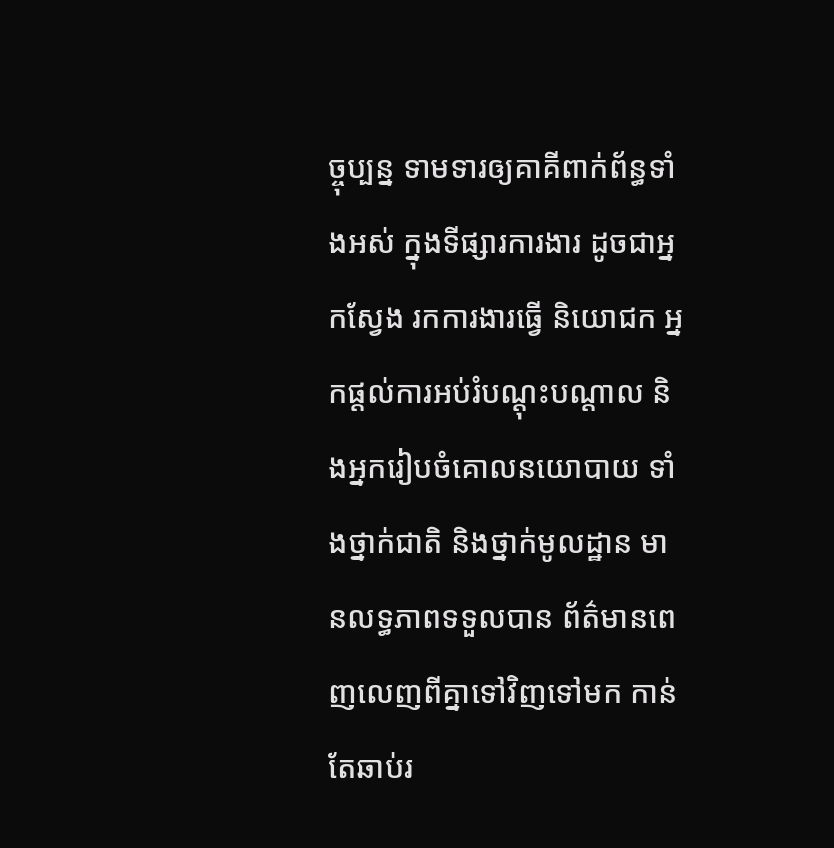ច្ចុប្បន្ន ទាមទារឲ្យគាគីពាក់ព័ន្ធទាំងអស់ ក្នុងទីផ្សារការងារ ដូចជាអ្នកស្វែង រកការងារធ្វើ និយោជក អ្នកផ្ដល់ការអប់រំបណ្ដុះបណ្ដាល និងអ្នករៀបចំគោលនយោបាយ ទាំងថ្នាក់ជាតិ និងថ្នាក់មូលដ្ឋាន មានលទ្ធភាពទទួលបាន ព័ត៌មានពេញលេញពីគ្នាទៅវិញទៅមក កាន់តែឆាប់រ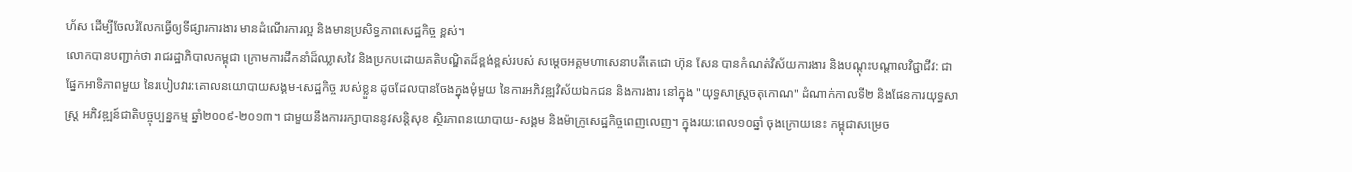ហ័ស ដើម្បីចែលរំលែកធ្វើឲ្យទីផ្សារការងារ មានដំណើរការល្អ និងមានប្រសិទ្ធភាពសេដ្ឋកិច្ច ខ្ពស់។
លោកបានបញ្ជាក់ថា រាជរដ្ឋាភិបាលកម្ពុជា ក្រោមការដឹកនាំដ៏ឈ្លាសវៃ និងប្រកបដោយគតិបណ្ឌិតដ៏ខ្ពង់ខ្ពស់របស់ សម្ដេចអគ្គមហាសេនាបតីតេជោ ហ៊ុន សែន បានកំណត់វិស័យការងារ និងបណ្ដុះបណ្ដាលវិជ្ជាជីវ: ជាផ្នែកអាទិភាពមួយ នៃរបៀបវារ:គោលនយោបាយសង្គម-សេដ្ឋកិច្ច របស់ខ្លួន ដូចដែលបានចែងក្នុងមុំមួយ នៃការអភិវឌ្ឍវិស័យឯកជន និងការងារ នៅក្នុង "យុទ្ធសាស្រ្តចតុកោណ" ដំណាក់កាលទី២ និងផែនការយុទ្ធសាស្ត្រ អភិវឌ្ឍន៍ជាតិបច្ចុប្បន្នកម្ម ឆ្នាំ២០០៩-២០១៣។ ជាមួយនឹងការរក្សាបាននូវសន្ដិសុខ ស្ថិរភាពនយោបាយ-សង្គម និងម៉ាក្រូសេដ្ឋកិច្ចពេញលេញ។ ក្នុងរយ:ពេល១០ឆ្នាំ ចុងក្រោយនេះ កម្ពុជាសម្រេច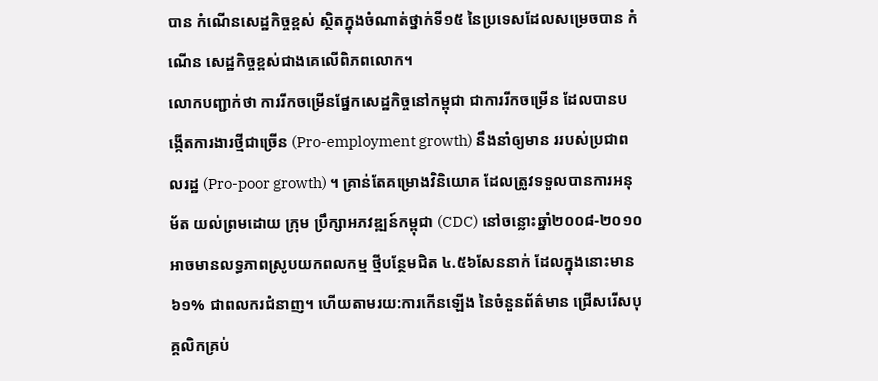បាន កំណើនសេដ្ឋកិច្ចខ្ពស់ ស្ថិតក្នុងចំណាត់ថ្នាក់ទី១៥ នៃប្រទេសដែលសម្រេចបាន កំណើន សេដ្ឋកិច្ចខ្ពស់ជាងគេលើពិភពលោក។
លោកបញ្ជាក់ថា ការរីកចម្រើនផ្នែកសេដ្ឋកិច្ចនៅកម្ពុជា ជាការរីកចម្រើន ដែលបានបង្កើតការងារថ្មីជាច្រើន (Pro-employment growth) នឹងនាំឲ្យមាន ររបស់ប្រជាពលរដ្ឋ (Pro-poor growth) ។ គ្រាន់តែគម្រោងវិនិយោគ ដែលត្រូវទទួលបានការអនុម័ត យល់ព្រមដោយ ក្រុម ប្រឹក្សាអភវឌ្ឍន៍កម្ពុជា (CDC) នៅចន្លោះឆ្នាំ២០០៨-២០១០ អាចមានលទ្ធភាពស្រូបយកពលកម្ម ថ្មីបន្ថែមជិត ៤.៥៦សែននាក់ ដែលក្នុងនោះមាន ៦១% ជាពលករជំនាញ។ ហើយតាមរយ:ការកើនឡើង នៃចំនួនព័ត៌មាន ជ្រើសរើសបុគ្គលិកគ្រប់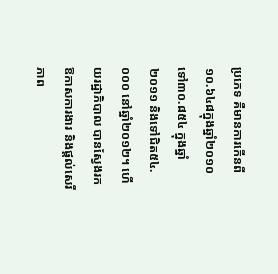ប្រភេទ គឺមានការកើនពី ១០.៦៤៨ក្នុងឆ្នាំ២០១០ ទៅ៣០.៨៥៤ ក្នុងឆ្នាំ២០១១ និងទៅជិត៥៤.០០០ នៅឆ្នាំ២០១២។ ហើយរដ្ឋាភិបាល បានស្វែងរកឱកាសការងារ និងផ្ដល់សេរីភាព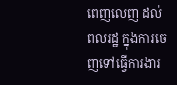ពេញលេញ ដល់ពលរដ្ឋ ក្នុងការចេញទៅធ្វើការងារ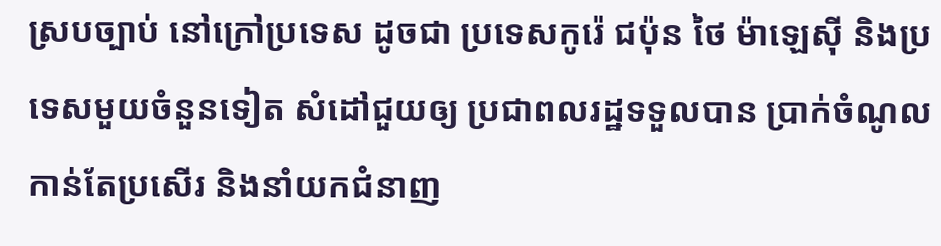ស្របច្បាប់ នៅក្រៅប្រទេស ដូចជា ប្រទេសកូរ៉េ ជប៉ុន ថៃ ម៉ាឡេស៊ី និងប្រទេសមួយចំនួនទៀត សំដៅជួយឲ្យ ប្រជាពលរដ្ឋទទួលបាន ប្រាក់ចំណូលកាន់តែប្រសើរ និងនាំយកជំនាញ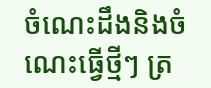ចំណេះដឹងនិងចំណេះធ្វើថ្មីៗ ត្រ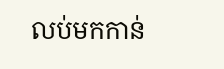លប់មកកាន់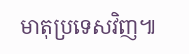មាតុប្រទេសវិញ៕